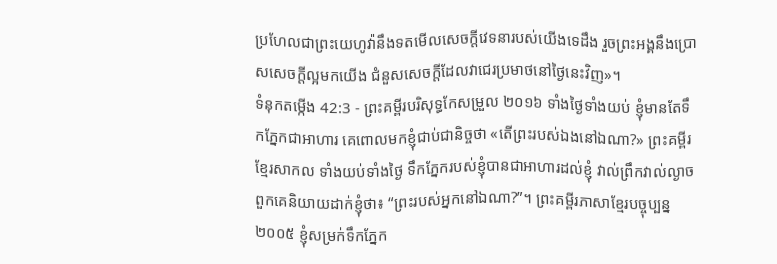ប្រហែលជាព្រះយេហូវ៉ានឹងទតមើលសេចក្ដីវេទនារបស់យើងទេដឹង រួចព្រះអង្គនឹងប្រោសសេចក្ដីល្អមកយើង ជំនួសសេចក្ដីដែលវាជេរប្រមាថនៅថ្ងៃនេះវិញ»។
ទំនុកតម្កើង 42:3 - ព្រះគម្ពីរបរិសុទ្ធកែសម្រួល ២០១៦ ទាំងថ្ងៃទាំងយប់ ខ្ញុំមានតែទឹកភ្នែកជាអាហារ គេពោលមកខ្ញុំជាប់ជានិច្ចថា «តើព្រះរបស់ឯងនៅឯណា?» ព្រះគម្ពីរខ្មែរសាកល ទាំងយប់ទាំងថ្ងៃ ទឹកភ្នែករបស់ខ្ញុំបានជាអាហារដល់ខ្ញុំ វាល់ព្រឹកវាល់ល្ងាច ពួកគេនិយាយដាក់ខ្ញុំថា៖ “ព្រះរបស់អ្នកនៅឯណា?”។ ព្រះគម្ពីរភាសាខ្មែរបច្ចុប្បន្ន ២០០៥ ខ្ញុំសម្រក់ទឹកភ្នែក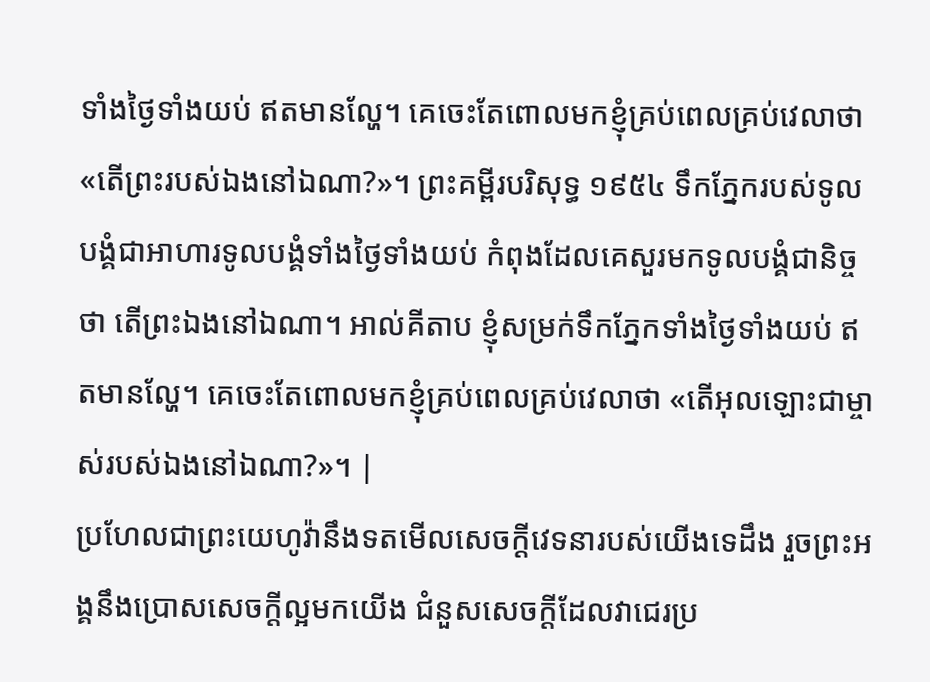ទាំងថ្ងៃទាំងយប់ ឥតមានល្ហែ។ គេចេះតែពោលមកខ្ញុំគ្រប់ពេលគ្រប់វេលាថា «តើព្រះរបស់ឯងនៅឯណា?»។ ព្រះគម្ពីរបរិសុទ្ធ ១៩៥៤ ទឹកភ្នែករបស់ទូលបង្គំជាអាហារទូលបង្គំទាំងថ្ងៃទាំងយប់ កំពុងដែលគេសួរមកទូលបង្គំជានិច្ចថា តើព្រះឯងនៅឯណា។ អាល់គីតាប ខ្ញុំសម្រក់ទឹកភ្នែកទាំងថ្ងៃទាំងយប់ ឥតមានល្ហែ។ គេចេះតែពោលមកខ្ញុំគ្រប់ពេលគ្រប់វេលាថា «តើអុលឡោះជាម្ចាស់របស់ឯងនៅឯណា?»។ |
ប្រហែលជាព្រះយេហូវ៉ានឹងទតមើលសេចក្ដីវេទនារបស់យើងទេដឹង រួចព្រះអង្គនឹងប្រោសសេចក្ដីល្អមកយើង ជំនួសសេចក្ដីដែលវាជេរប្រ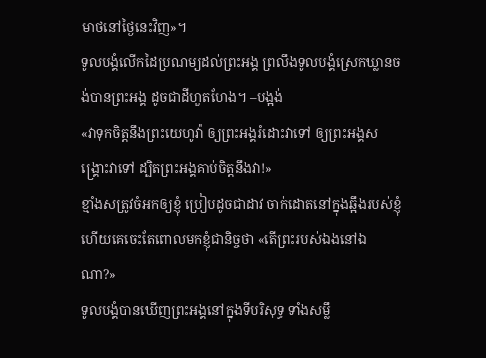មាថនៅថ្ងៃនេះវិញ»។
ទូលបង្គំលើកដៃប្រណម្យដល់ព្រះអង្គ ព្រលឹងទូលបង្គំស្រេកឃ្លានចង់បានព្រះអង្គ ដូចជាដីហួតហែង។ –បង្អង់
«វាទុកចិត្តនឹងព្រះយេហូវ៉ា ឲ្យព្រះអង្គរំដោះវាទៅ ឲ្យព្រះអង្គសង្គ្រោះវាទៅ ដ្បិតព្រះអង្គគាប់ចិត្តនឹងវា!»
ខ្មាំងសត្រូវចំអកឲ្យខ្ញុំ ប្រៀបដូចជាដាវ ចាក់ដោតនៅក្នុងឆ្អឹងរបស់ខ្ញុំ ហើយគេចេះតែពោលមកខ្ញុំជានិច្ចថា «តើព្រះរបស់ឯងនៅឯណា?»
ទូលបង្គំបានឃើញព្រះអង្គនៅក្នុងទីបរិសុទ្ធ ទាំងសម្លឹ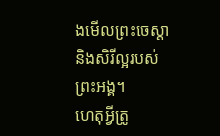ងមើលព្រះចេស្ដា និងសិរីល្អរបស់ព្រះអង្គ។
ហេតុអ្វីត្រូ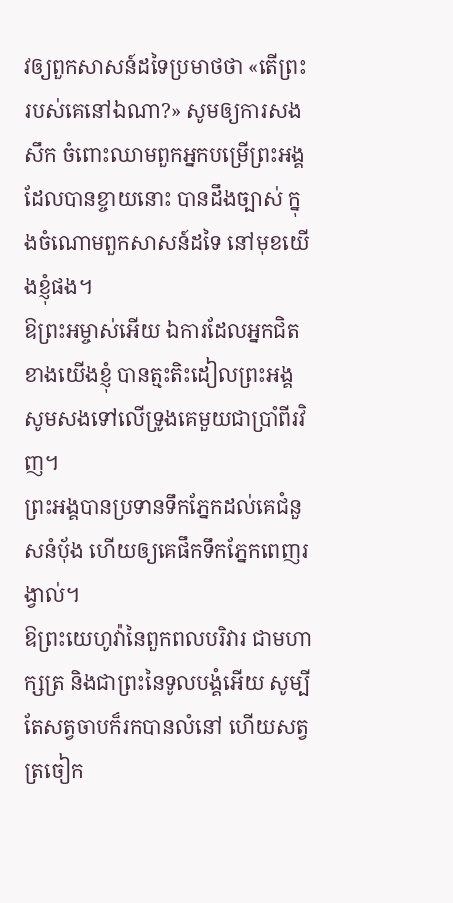វឲ្យពួកសាសន៍ដទៃប្រមាថថា «តើព្រះរបស់គេនៅឯណា?» សូមឲ្យការសងសឹក ចំពោះឈាមពួកអ្នកបម្រើព្រះអង្គ ដែលបានខ្ចាយនោះ បានដឹងច្បាស់ ក្នុងចំណោមពួកសាសន៍ដទៃ នៅមុខយើងខ្ញុំផង។
ឱព្រះអម្ចាស់អើយ ឯការដែលអ្នកជិតខាងយើងខ្ញុំ បានត្មះតិះដៀលព្រះអង្គ សូមសងទៅលើទ្រូងគេមួយជាប្រាំពីរវិញ។
ព្រះអង្គបានប្រទានទឹកភ្នែកដល់គេជំនួសនំប៉័ង ហើយឲ្យគេផឹកទឹកភ្នែកពេញរង្វាល់។
ឱព្រះយេហូវ៉ានៃពួកពលបរិវារ ជាមហាក្សត្រ និងជាព្រះនៃទូលបង្គំអើយ សូម្បីតែសត្វចាបក៏រកបានលំនៅ ហើយសត្វត្រចៀក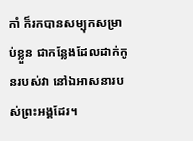កាំ ក៏រកបានសម្បុកសម្រាប់ខ្លួន ជាកន្លែងដែលដាក់កូនរបស់វា នៅឯអាសនារបស់ព្រះអង្គដែរ។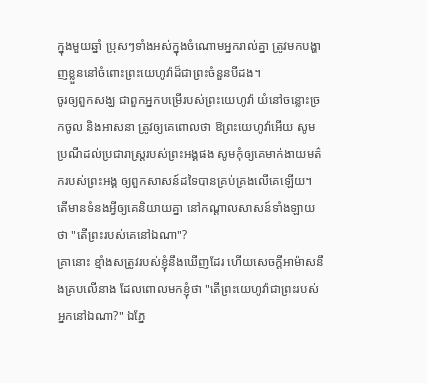ក្នុងមួយឆ្នាំ ប្រុសៗទាំងអស់ក្នុងចំណោមអ្នករាល់គ្នា ត្រូវមកបង្ហាញខ្លួននៅចំពោះព្រះយេហូវ៉ាដ៏ជាព្រះចំនួនបីដង។
ចូរឲ្យពួកសង្ឃ ជាពួកអ្នកបម្រើរបស់ព្រះយេហូវ៉ា យំនៅចន្លោះច្រកចូល និងអាសនា ត្រូវឲ្យគេពោលថា ឱព្រះយេហូវ៉ាអើយ សូមប្រណីដល់ប្រជារាស្ត្ររបស់ព្រះអង្គផង សូមកុំឲ្យគេមាក់ងាយមត៌ករបស់ព្រះអង្គ ឲ្យពួកសាសន៍ដទៃបានគ្រប់គ្រងលើគេឡើយ។ តើមានទំនងអ្វីឲ្យគេនិយាយគ្នា នៅកណ្ដាលសាសន៍ទាំងឡាយថា "តើព្រះរបស់គេនៅឯណា"?
គ្រានោះ ខ្មាំងសត្រូវរបស់ខ្ញុំនឹងឃើញដែរ ហើយសេចក្ដីអាម៉ាសនឹងគ្របលើនាង ដែលពោលមកខ្ញុំថា "តើព្រះយេហូវ៉ាជាព្រះរបស់អ្នកនៅឯណា?" ឯភ្នែ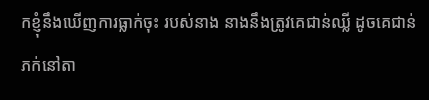កខ្ញុំនឹងឃើញការធ្លាក់ចុះ របស់នាង នាងនឹងត្រូវគេជាន់ឈ្លី ដូចគេជាន់ភក់នៅតា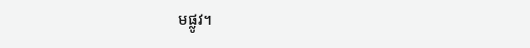មផ្លូវ។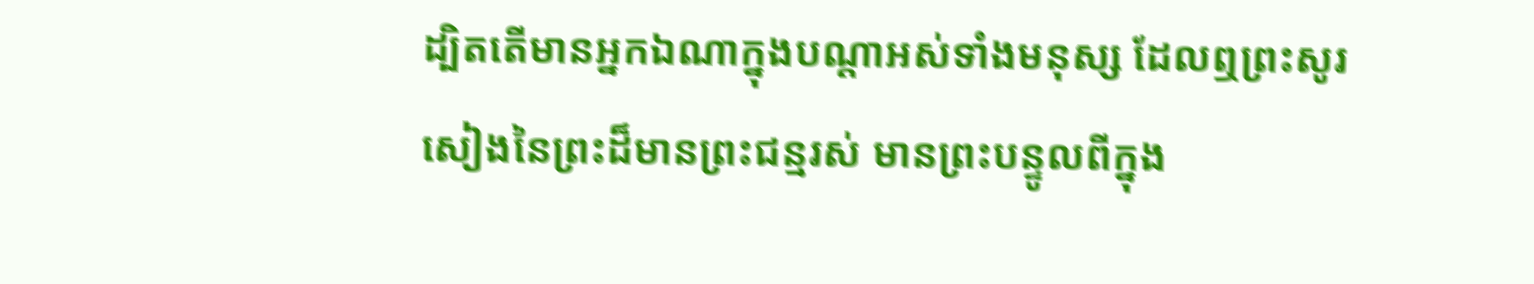ដ្បិតតើមានអ្នកឯណាក្នុងបណ្ដាអស់ទាំងមនុស្ស ដែលឮព្រះសូរសៀងនៃព្រះដ៏មានព្រះជន្មរស់ មានព្រះបន្ទូលពីក្នុង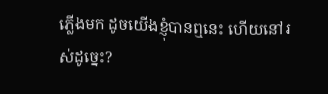ភ្លើងមក ដូចយើងខ្ញុំបានឮនេះ ហើយនៅរស់ដូច្នេះ?